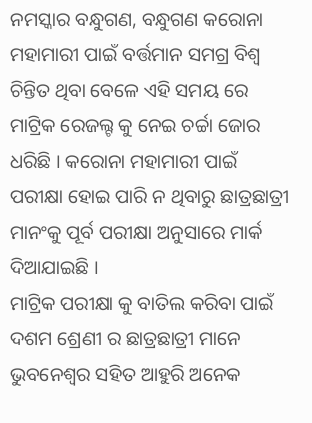ନମସ୍କାର ବନ୍ଧୁଗଣ, ବନ୍ଧୁଗଣ କରୋନା ମହାମାରୀ ପାଇଁ ବର୍ତ୍ତମାନ ସମଗ୍ର ବିଶ୍ଵ ଚିନ୍ତିତ ଥିବା ବେଳେ ଏହି ସମୟ ରେ ମାଟ୍ରିକ ରେଜଲ୍ଟ କୁ ନେଇ ଚର୍ଚ୍ଚା ଜୋର ଧରିଛି । କରୋନା ମହାମାରୀ ପାଇଁ ପରୀକ୍ଷା ହୋଇ ପାରି ନ ଥିବାରୁ ଛାତ୍ରଛାତ୍ରୀ ମାନଂକୁ ପୂର୍ବ ପରୀକ୍ଷା ଅନୁସାରେ ମାର୍କ ଦିଆଯାଇଛି ।
ମାଟ୍ରିକ ପରୀକ୍ଷା କୁ ବାତିଲ କରିବା ପାଇଁ ଦଶମ ଶ୍ରେଣୀ ର ଛାତ୍ରଛାତ୍ରୀ ମାନେ ଭୁବନେଶ୍ୱର ସହିତ ଆହୁରି ଅନେକ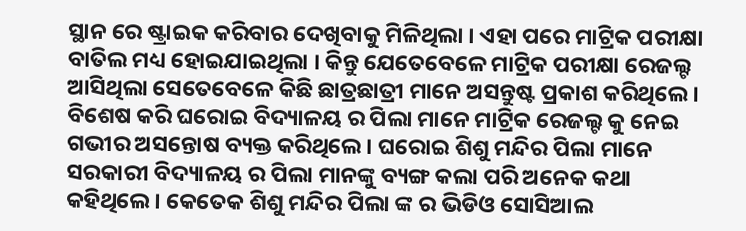ସ୍ଥାନ ରେ ଷ୍ଟ୍ରାଇକ କରିବାର ଦେଖିବାକୁ ମିଳିଥିଲା । ଏହା ପରେ ମାଟ୍ରିକ ପରୀକ୍ଷା ବାତିଲ ମଧ୍ୟ ହୋଇଯାଇଥିଲା । କିନ୍ତୁ ଯେତେବେଳେ ମାଟ୍ରିକ ପରୀକ୍ଷା ରେଜଲ୍ଟ ଆସିଥିଲା ସେତେବେଳେ କିଛି ଛାତ୍ରଛାତ୍ରୀ ମାନେ ଅସନ୍ତୁଷ୍ଟ ପ୍ରକାଶ କରିଥିଲେ ।
ବିଶେଷ କରି ଘରୋଇ ବିଦ୍ୟାଳୟ ର ପିଲା ମାନେ ମାଟ୍ରିକ ରେଜଲ୍ଟ କୁ ନେଇ ଗଭୀର ଅସନ୍ତୋଷ ବ୍ୟକ୍ତ କରିଥିଲେ । ଘରୋଇ ଶିଶୁ ମନ୍ଦିର ପିଲା ମାନେ ସରକାରୀ ବିଦ୍ୟାଳୟ ର ପିଲା ମାନଙ୍କୁ ବ୍ୟଙ୍ଗ କଲା ପରି ଅନେକ କଥା କହିଥିଲେ । କେତେକ ଶିଶୁ ମନ୍ଦିର ପିଲା ଙ୍କ ର ଭିଡିଓ ସୋସିଆଲ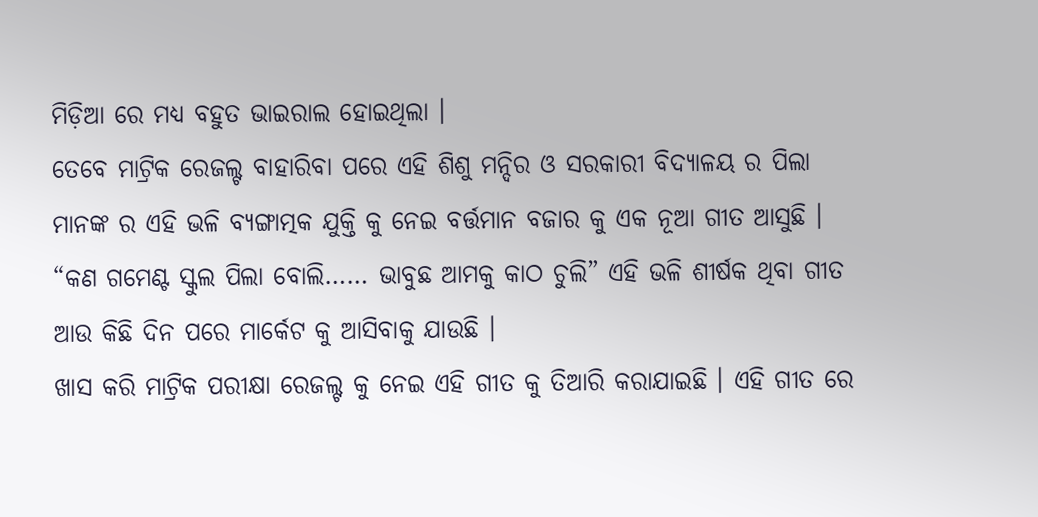ମିଡ଼ିଆ ରେ ମଧ୍ୟ ବହୁତ ଭାଇରାଲ ହୋଇଥିଲା ।
ତେବେ ମାଟ୍ରିକ ରେଜଲ୍ଟ ବାହାରିବା ପରେ ଏହି ଶିଶୁ ମନ୍ଦିର ଓ ସରକାରୀ ବିଦ୍ୟାଳୟ ର ପିଲା ମାନଙ୍କ ର ଏହି ଭଳି ବ୍ୟଙ୍ଗାତ୍ମକ ଯୁକ୍ତି କୁ ନେଇ ବର୍ତ୍ତମାନ ବଜାର କୁ ଏକ ନୂଆ ଗୀତ ଆସୁଛି । “କଣ ଗମେଣ୍ଟ ସ୍କୁଲ ପିଲା ବୋଲି…… ଭାବୁଛ ଆମକୁ କାଠ ଚୁଲି” ଏହି ଭଳି ଶୀର୍ଷକ ଥିବା ଗୀତ ଆଉ କିଛି ଦିନ ପରେ ମାର୍କେଟ କୁ ଆସିବାକୁ ଯାଉଛି ।
ଖାସ କରି ମାଟ୍ରିକ ପରୀକ୍ଷା ରେଜଲ୍ଟ କୁ ନେଇ ଏହି ଗୀତ କୁ ତିଆରି କରାଯାଇଛି । ଏହି ଗୀତ ରେ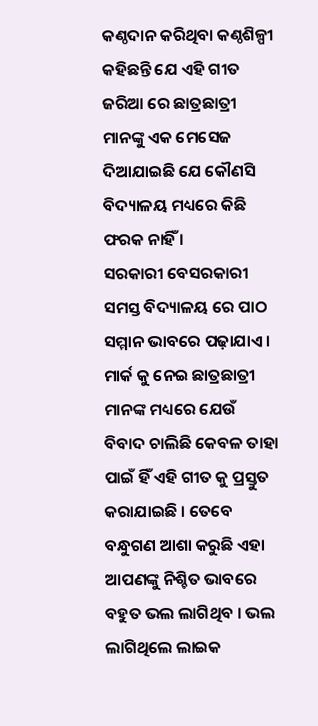କଣ୍ଠଦାନ କରିଥିବା କଣ୍ଠଶିଳ୍ପୀ କହିଛନ୍ତି ଯେ ଏହି ଗୀତ ଜରିଆ ରେ ଛାତ୍ରଛାତ୍ରୀ ମାନଙ୍କୁ ଏକ ମେସେଜ ଦିଆଯାଇଛି ଯେ କୌଣସି ବିଦ୍ୟାଳୟ ମଧ୍ୟରେ କିଛି ଫରକ ନାହିଁ ।
ସରକାରୀ ବେସରକାରୀ ସମସ୍ତ ବିଦ୍ୟାଳୟ ରେ ପାଠ ସମ୍ମାନ ଭାବରେ ପଢ଼ାଯାଏ । ମାର୍କ କୁ ନେଇ ଛାତ୍ରଛାତ୍ରୀ ମାନଙ୍କ ମଧ୍ୟରେ ଯେଉଁ ବିବାଦ ଚାଲିଛି କେବଳ ତାହା ପାଇଁ ହିଁ ଏହି ଗୀତ କୁ ପ୍ରସ୍ତୁତ କରାଯାଇଛି । ତେବେ ବନ୍ଧୁଗଣ ଆଶା କରୁଛି ଏହା ଆପଣଙ୍କୁ ନିଶ୍ଚିତ ଭାବରେ ବହୁତ ଭଲ ଲାଗିଥିବ । ଭଲ ଲାଗିଥିଲେ ଲାଇକ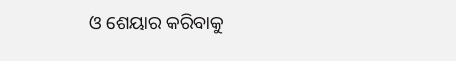ଓ ଶେୟାର କରିବାକୁ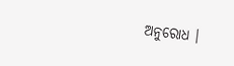ଅନୁରୋଧ ।